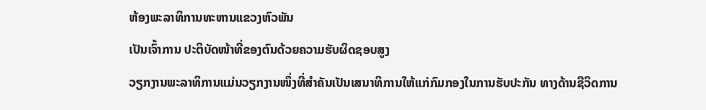ຫ້ອງພະລາທິການທະຫານແຂວງຫົວພັນ
ເປັນເຈົ້າການ ປະຕິບັດໜ້າທີ່ຂອງຕົນດ້ວຍຄວາມຮັບຜິດຊອບສູງ
ວຽກງານພະລາທິການແມ່ນວຽກງານໜຶ່ງທີ່ສຳຄັນເປັນເສນາທິການໃຫ້ແກ່ກົມກອງໃນການຮັບປະກັນ ທາງດ້ານຊີວິດການ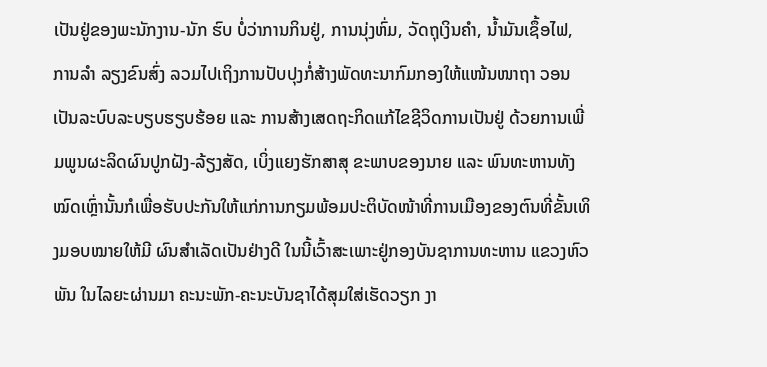ເປັນຢູ່ຂອງພະນັກງານ-ນັກ ຮົບ ບໍ່ວ່າການກິນຢູ່, ການນຸ່ງຫົ່ມ, ວັດຖຸເງິນຄຳ, ນ້ຳມັນເຊຶ້ອໄຟ, ການລຳ ລຽງຂົນສົ່ງ ລວມໄປເຖິງການປັບປຸງກໍ່ສ້າງພັດທະນາກົມກອງໃຫ້ແໜ້ນໜາຖາ ວອນເປັນລະບົບລະບຽບຮຽບຮ້ອຍ ແລະ ການສ້າງເສດຖະກິດແກ້ໄຂຊີວິດການເປັນຢູ່ ດ້ວຍການເພີ່ມພູນຜະລິດຜົນປູກຝັງ-ລ້ຽງສັດ, ເບິ່ງແຍງຮັກສາສຸ ຂະພາບຂອງນາຍ ແລະ ພົນທະຫານທັງໝົດເຫຼົ່ານັ້ນກໍເພື່ອຮັບປະກັນໃຫ້ແກ່ການກຽມພ້ອມປະຕິບັດໜ້າທີ່ການເມືອງຂອງຕົນທີ່ຂັ້ນເທິງມອບໝາຍໃຫ້ມີ ຜົນສຳເລັດເປັນຢ່າງດີ ໃນນີ້ເວົ້າສະເພາະຢູ່ກອງບັນຊາການທະຫານ ແຂວງຫົວ ພັນ ໃນໄລຍະຜ່ານມາ ຄະນະພັກ-ຄະນະບັນຊາໄດ້ສຸມໃສ່ເຮັດວຽກ ງາ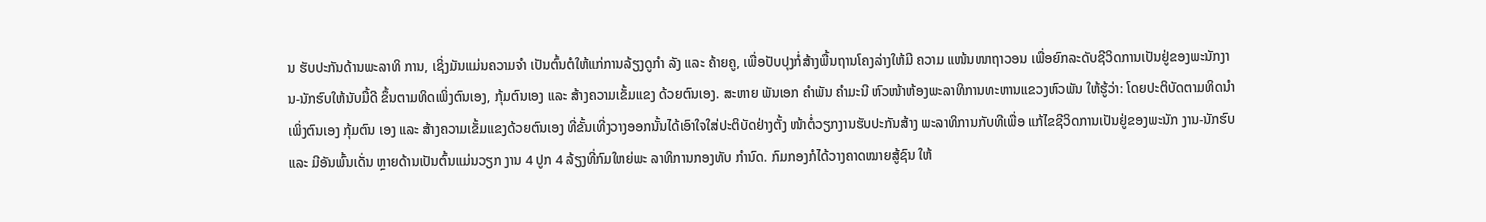ນ ຮັບປະກັນດ້ານພະລາທິ ການ, ເຊິ່ງມັນແມ່ນຄວາມຈຳ ເປັນຕົ້ນຕໍໃຫ້ແກ່ການລ້ຽງດູກຳ ລັງ ແລະ ຄ້າຍຄູ, ເພື່ອປັບປຸງກໍ່ສ້າງພື້ນຖານໂຄງລ່າງໃຫ້ມີ ຄວາມ ແໜ້ນໜາຖາວອນ ເພື່ອຍົກລະດັບຊີວິດການເປັນຢູ່ຂອງພະນັກງານ-ນັກຮົບໃຫ້ນັບມື້ດີ ຂຶ້ນຕາມທິດເພິ່ງຕົນເອງ, ກຸ້ມຕົນເອງ ແລະ ສ້າງຄວາມເຂັ້ມແຂງ ດ້ວຍຕົນເອງ. ສະຫາຍ ພັນເອກ ຄຳພັນ ຄຳມະນີ ຫົວໜ້າຫ້ອງພະລາທິການທະຫານແຂວງຫົວພັນ ໃຫ້ຮູ້ວ່າ: ໂດຍປະຕິບັດຕາມທິດນຳເພິ່ງຕົນເອງ ກຸ້ມຕົນ ເອງ ແລະ ສ້າງຄວາມເຂັ້ມແຂງດ້ວຍຕົນເອງ ທີ່ຂັ້ນເທີ່ງວາງອອກນັ້ນໄດ້ເອົາໃຈໃສ່ປະຕິບັດຢ່າງຕັ້ງ ໜ້າຕໍ່ວຽກງານຮັບປະກັນສ້າງ ພະລາທິການກັບທີເພື່ອ ແກ້ໄຂຊີວິດການເປັນຢູ່ຂອງພະນັກ ງານ-ນັກຮົບ ແລະ ມີອັນພົ້ນເດັ່ນ ຫຼາຍດ້ານເປັນຕົ້ນແມ່ນວຽກ ງານ 4 ປູກ 4 ລ້ຽງທີ່ກົມໃຫຍ່ພະ ລາທິການກອງທັບ ກຳນົດ. ກົມກອງກໍໄດ້ວາງຄາດໝາຍສູ້ຊົນ ໃຫ້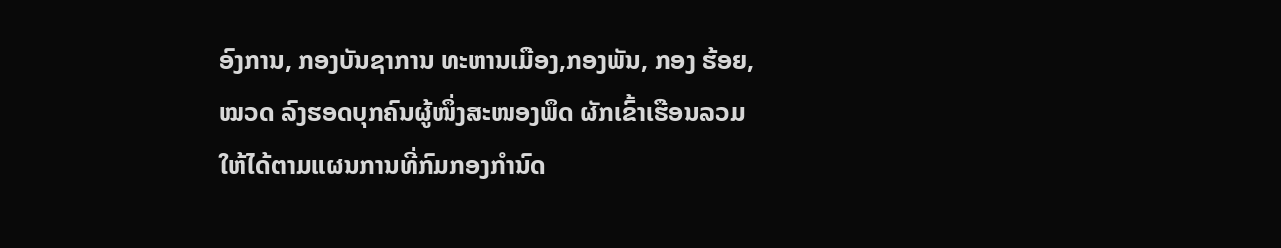ອົງການ, ກອງບັນຊາການ ທະຫານເມືອງ,ກອງພັນ, ກອງ ຮ້ອຍ, ໝວດ ລົງຮອດບຸກຄົນຜູ້ໜຶ່ງສະໜອງພຶດ ຜັກເຂົ້າເຮືອນລວມໃຫ້ໄດ້ຕາມແຜນການທີ່ກົມກອງກຳນົດ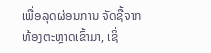ເພື່ອລຸດຜ່ອນການ ຈັດຊື້ຈາກທ້ອງຕະຫຼາດເຂົ້າມາ, ເຊິ່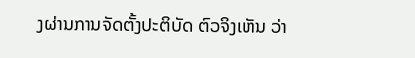ງຜ່ານການຈັດຕັ້ງປະຕິບັດ ຕົວຈິງເຫັນ ວ່າ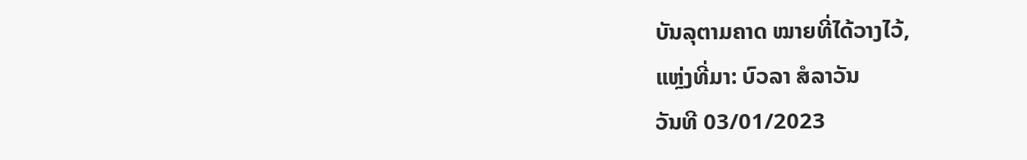ບັນລຸຕາມຄາດ ໝາຍທີ່ໄດ້ວາງໄວ້,
ແຫຼ່ງທີ່ມາ: ບົວລາ ສໍລາວັນ
ວັນທີ 03/01/2023